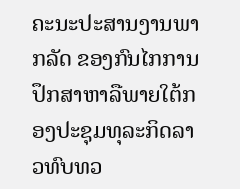ຄະນະປະສານງານພາກລັດ ຂອງກົນໄກການປຶກສາຫາລືພາຍໃຕ້ກອງປະຊຸມທຸລະກິດລາວທົບທວ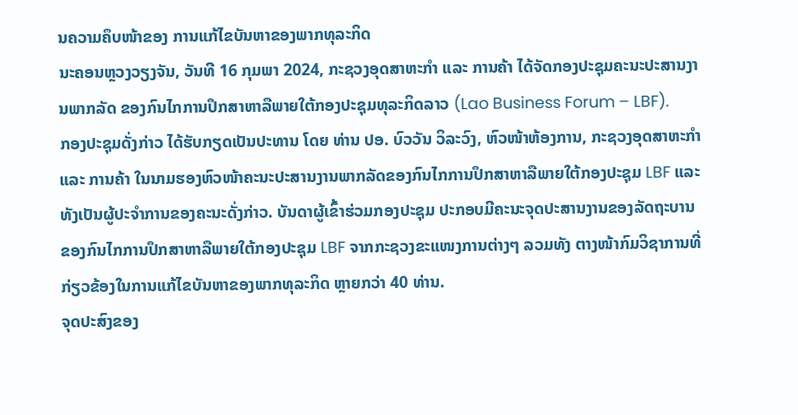ນຄວາມຄຶບໜ້າຂອງ ການແກ້ໄຂບັນຫາຂອງພາກທຸລະກິດ
ນະຄອນຫຼວງວຽງຈັນ, ວັນທີ 16 ກຸມພາ 2024, ກະຊວງອຸດສາຫະກໍາ ແລະ ການຄ້າ ໄດ້ຈັດກອງປະຊຸມຄະນະປະສານງານພາກລັດ ຂອງກົນໄກການປຶກສາຫາລືພາຍໃຕ້ກອງປະຊຸມທຸລະກິດລາວ (Lao Business Forum – LBF).
ກອງປະຊຸມດັ່ງກ່າວ ໄດ້ຮັບກຽດເປັນປະທານ ໂດຍ ທ່ານ ປອ. ບົວວັນ ວິລະວົງ, ຫົວໜ້າຫ້ອງການ, ກະຊວງອຸດສາຫະກໍາ ແລະ ການຄ້າ ໃນນາມຮອງຫົວໜ້າຄະນະປະສານງານພາກລັດຂອງກົນໄກການປຶກສາຫາລືພາຍໃຕ້ກອງປະຊຸມ LBF ແລະ ທັງເປັນຜູ້ປະຈຳການຂອງຄະນະດັ່ງກ່າວ. ບັນດາຜູ້ເຂົ້າຮ່ວມກອງປະຊຸມ ປະກອບມີຄະນະຈຸດປະສານງານຂອງລັດຖະບານ ຂອງກົນໄກການປຶກສາຫາລືພາຍໃຕ້ກອງປະຊຸມ LBF ຈາກກະຊວງຂະແໜງການຕ່າງໆ ລວມທັງ ຕາງໜ້າກົມວິຊາການທີ່ກ່ຽວຂ້ອງໃນການແກ້ໄຂບັນຫາຂອງພາກທຸລະກິດ ຫຼາຍກວ່າ 40 ທ່ານ.
ຈຸດປະສົງຂອງ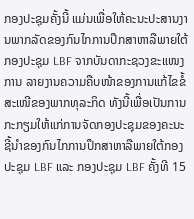ກອງປະຊຸມຄັ້ງນີ້ ແມ່ນເພື່ອໃຫ້ຄະນະປະສານງານພາກລັດຂອງກົນໄກການປຶກສາຫາລືພາຍໃຕ້ ກອງປະຊຸມ LBF ຈາກບັນດາກະຊວງຂະແໜງການ ລາຍງານຄວາມຄືບໜ້າຂອງການແກ້ໄຂຂໍ້ສະເໜີຂອງພາກທຸລະກິດ ທັງນີ້ເພື່ອເປັນການກະກຽມໃຫ້ແກ່ການຈັດກອງປະຊຸມຂອງຄະນະຊີ້ນຳຂອງກົນໄກການປຶກສາຫາລືພາຍໃຕ້ກອງປະຊຸມ LBF ແລະ ກອງປະຊຸມ LBF ຄັ້ງທີ 15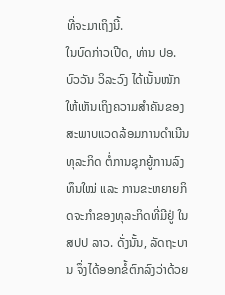ທີ່ຈະມາເຖິງນີ້.
ໃນບົດກ່າວເປີດ, ທ່ານ ປອ. ບົວວັນ ວິລະວົງ ໄດ້ເນັ້ນໜັກໃຫ້ເຫັນເຖິງຄວາມສຳຄັນຂອງສະພາບແວດລ້ອມການດຳເນີນທຸລະກິດ ຕໍ່ການຊຸກຍູ້ການລົງທຶນໃໝ່ ແລະ ການຂະຫຍາຍກິດຈະກຳຂອງທຸລະກິດທີ່ມີຢູ່ ໃນ ສປປ ລາວ. ດັ່ງນັ້ນ, ລັດຖະບານ ຈຶ່ງໄດ້ອອກຂໍ້ຕົກລົງວ່າດ້ວຍ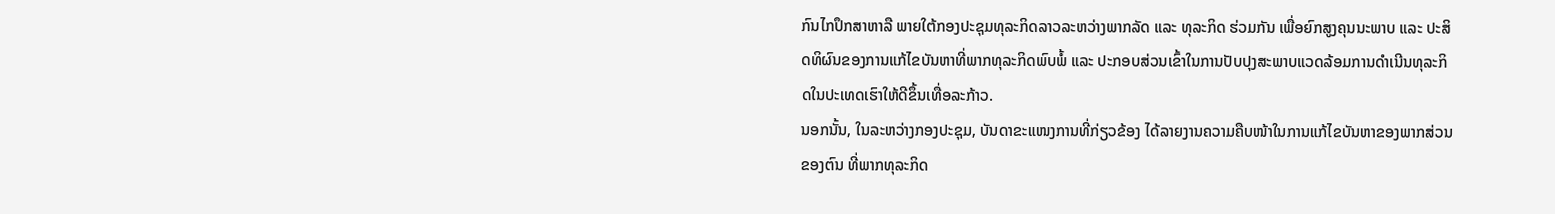ກົນໄກປຶກສາຫາລື ພາຍໃຕ້ກອງປະຊຸມທຸລະກິດລາວລະຫວ່າງພາກລັດ ແລະ ທຸລະກິດ ຮ່ວມກັນ ເພື່ອຍົກສູງຄຸນນະພາບ ແລະ ປະສິດທິຜົນຂອງການແກ້ໄຂບັນຫາທີ່ພາກທຸລະກິດພົບພໍ້ ແລະ ປະກອບສ່ວນເຂົ້າໃນການປັບປຸງສະພາບແວດລ້ອມການດຳເນີນທຸລະກິດໃນປະເທດເຮົາໃຫ້ດີຂຶ້ນເທື່ອລະກ້າວ.
ນອກນັ້ນ, ໃນລະຫວ່າງກອງປະຊຸມ, ບັນດາຂະແໜງການທີ່ກ່ຽວຂ້ອງ ໄດ້ລາຍງານຄວາມຄືບໜ້າໃນການແກ້ໄຂບັນຫາຂອງພາກສ່ວນຂອງຕົນ ທີ່ພາກທຸລະກິດ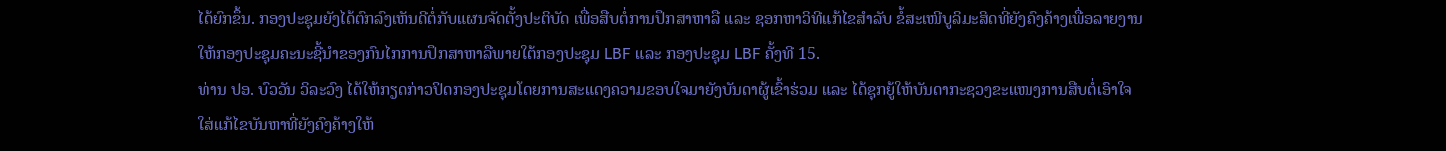ໄດ້ຍົກຂຶ້ນ. ກອງປະຊຸມຍັງໄດ້ຕົກລົງເຫັນດີຕໍ່ກັບແຜນຈັດຕັ້ງປະຕິບັດ ເພື່ອສືບຕໍ່ການປຶກສາຫາລື ແລະ ຊອກຫາວິທີແກ້ໄຂສໍາລັບ ຂໍ້ສະເໜີບູລິມະສິດທີ່ຍັງຄົງຄ້າງເພື່ອລາຍງານໃຫ້ກອງປະຊຸມຄະນະຊີ້ນຳຂອງກົນໄກການປຶກສາຫາລືພາຍໃຕ້ກອງປະຊຸມ LBF ແລະ ກອງປະຊຸມ LBF ຄັ້ງທີ 15.
ທ່ານ ປອ. ບົວວັນ ວິລະວົງ ໄດ້ໃຫ້ກຽດກ່າວປິດກອງປະຊຸມໂດຍການສະແດງຄວາມຂອບໃຈມາຍັງບັນດາຜູ້ເຂົ້າຮ່ວມ ແລະ ໄດ້ຊຸກຍູ້ໃຫ້ບັນດາກະຊວງຂະແໜງການສືບຕໍ່ເອົາໃຈໃສ່ແກ້ໄຂບັນຫາທີ່ຍັງຄົງຄ້າງໃຫ້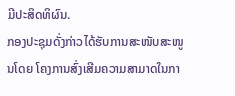ມີປະສິດທິຜົນ.
ກອງປະຊຸມດັ່ງກ່າວໄດ້ຮັບການສະໜັບສະໜູນໂດຍ ໂຄງການສົ່ງເສີມຄວາມສາມາດໃນກາ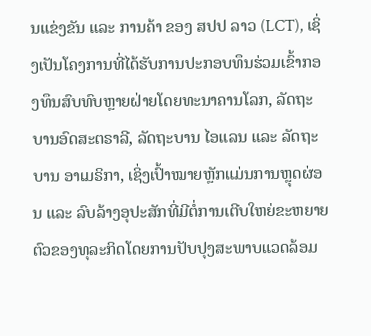ນແຂ່ງຂັນ ແລະ ການຄ້າ ຂອງ ສປປ ລາວ (LCT), ເຊິ່ງເປັນໂຄງການທີ່ໄດ້ຮັບການປະກອບທຶນຮ່ວມເຂົ້າກອງທຶນສົບທົບຫຼາຍຝ່າຍໂດຍທະນາຄານໂລກ, ລັດຖະບານອົດສະຕຣາລີ, ລັດຖະບານ ໄອແລນ ແລະ ລັດຖະບານ ອາເມຣິກາ, ເຊິ່ງເປົ້າໝາຍຫຼັກແມ່ນການຫຼຸດຜ່ອນ ແລະ ລົບລ້າງອຸປະສັກທີ່ມີຕໍ່ການເຕີບໃຫຍ່ຂະຫຍາຍຕົວຂອງທຸລະກິດໂດຍການປັບປຸງສະພາບແວດລ້ອມ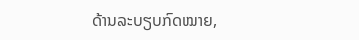ດ້ານລະບຽບກົດໝາຍ,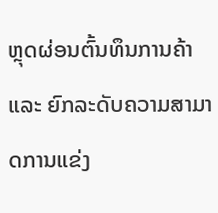ຫຼຸດຜ່ອນຕົ້ນທຶນການຄ້າ ແລະ ຍົກລະດັບຄວາມສາມາດການແຂ່ງ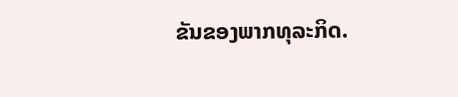ຂັນຂອງພາກທຸລະກິດ.